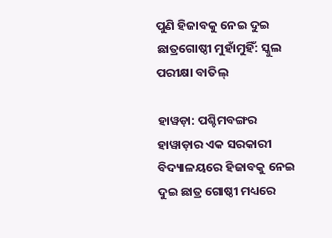ପୁଣି ହିଜାବକୁ ନେଇ ଦୁଇ ଛାତ୍ରଗୋଷ୍ଠୀ ମୁହାଁମୁହିଁ: ସ୍କୁଲ ପରୀକ୍ଷା ବାତିଲ୍

ହାୱଡ଼ା: ପଶ୍ଚିମବଙ୍ଗର ହାୱାଡ଼ାର ଏକ ସରକାରୀ ବିଦ୍ୟାଳୟରେ ହିଜାବକୁ ନେଇ ଦୁଇ ଛାତ୍ର ଗୋଷ୍ଠୀ ମଧ୍ୟରେ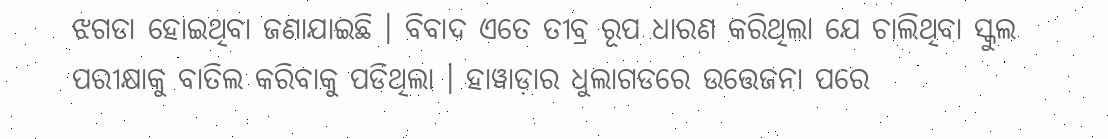ଝଗଡା ହୋଇଥିବା ଜଣାଯାଇଛି । ବିବାଦ ଏତେ ତୀବ୍ର ରୂପ ଧାରଣ କରିଥିଲା ଯେ ଚାଲିଥିବା ସ୍କୁଲ ପରୀକ୍ଷାକୁ ବାତିଲ କରିବାକୁ ପଡିଥିଲା । ହାୱାଡ଼ାର ଧୁଲାଗଡରେ ଉତ୍ତେଜନା ପରେ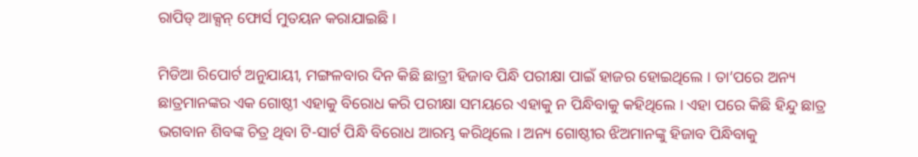ରାପିଡ୍ ଆକ୍ସନ୍ ଫୋର୍ସ ମୁତୟନ କରାଯାଇଛି ।

ମିଡିଆ ରିପୋର୍ଟ ଅନୁଯାୟୀ, ମଙ୍ଗଳବାର ଦିନ କିଛି ଛାତ୍ରୀ ହିଜାବ ପିନ୍ଧି ପରୀକ୍ଷା ପାଇଁ ହାଜର ହୋଇଥିଲେ । ତା’ପରେ ଅନ୍ୟ ଛାତ୍ରମାନଙ୍କର ଏକ ଗୋଷ୍ଠୀ ଏହାକୁ ବିରୋଧ କରି ପରୀକ୍ଷା ସମୟରେ ଏହାକୁ ନ ପିନ୍ଧିବାକୁ କହିଥିଲେ । ଏହା ପରେ କିଛି ହିନ୍ଦୁ ଛାତ୍ର ଭଗବାନ ଶିବଙ୍କ ଚିତ୍ର ଥିବା ଟି-ସାର୍ଟ ପିନ୍ଧି ବିରୋଧ ଆରମ୍ଭ କରିଥିଲେ । ଅନ୍ୟ ଗୋଷ୍ଠୀର ଝିଅମାନଙ୍କୁ ହିଜାବ ପିନ୍ଧିବାକୁ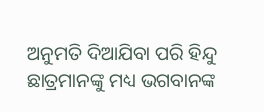ଅନୁମତି ଦିଆଯିବା ପରି ହିନ୍ଦୁ ଛାତ୍ରମାନଙ୍କୁ ମଧ୍ୟ ଭଗବାନଙ୍କ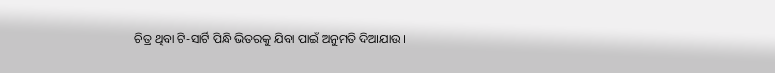ଚିତ୍ର ଥିବା ଟି-ସାର୍ଟି ପିନ୍ଧି ଭିତରକୁ ଯିବା ପାଇଁ ଅନୁମତି ଦିଆଯାଉ ।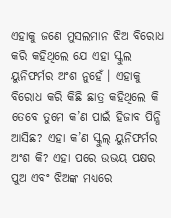ଏହାକୁ ଜଣେ ମୁସଲମାନ ଝିଅ ବିରୋଧ କରି କହିଥିଲେ ଯେ ଏହା ସ୍କୁଲ ୟୁନିଫର୍ମର ଅଂଶ ନୁହେଁ । ଏହାକୁ ବିରୋଧ କରି କିଛି ଛାତ୍ର କହିଥିଲେ କି ତେବେ ତୁମେ କ’ଣ ପାଇଁ ହିଜାବ ପିନ୍ଧି ଆସିଛ? ଏହା କ’ଣ ସ୍କୁଲ୍ ୟୁନିଫର୍ମର ଅଂଶ କି? ଏହା ପରେ ଉଭୟ ପକ୍ଷର ପୁଅ ଏବଂ ଝିଅଙ୍କ ମଧ୍ୟରେ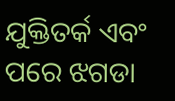ଯୁକ୍ତିତର୍କ ଏବଂ ପରେ ଝଗଡା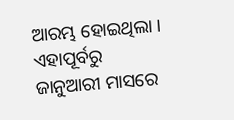ଆରମ୍ଭ ହୋଇଥିଲା । ଏହାପୂର୍ବରୁ ଜାନୁଆରୀ ମାସରେ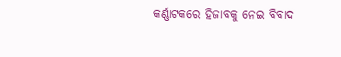କର୍ଣ୍ଣାଟକରେ ହିଜାବକୁ ନେଇ ବିବାଦ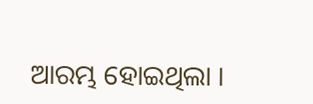ଆରମ୍ଭ ହୋଇଥିଲା ।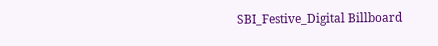SBI_Festive_Digital Billboard